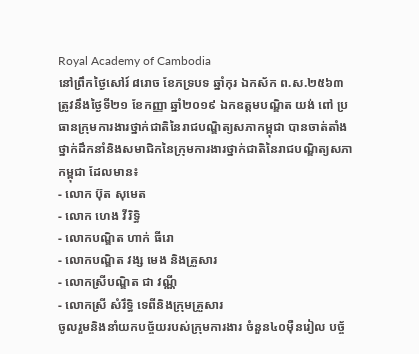Royal Academy of Cambodia
នៅព្រឹកថ្ងៃសៅរ៍ ៨រោច ខែភទ្របទ ឆ្នាំកុរ ឯកស័ក ព.ស.២៥៦៣ ត្រូវនឹងថ្ងៃទី២១ ខែកញ្ញា ឆ្នាំ២០១៩ ឯកឧត្តមបណ្ឌិត យង់ ពៅ ប្រធានក្រុមការងារថ្នាក់ជាតិនៃរាជបណ្ឌិត្យសភាកម្ពុជា បានចាត់តាំងថ្នាក់ដឹកនាំនិងសមាជិកនៃក្រុមការងារថ្នាក់ជាតិនៃរាជបណ្ឌិត្យសភាកម្ពុជា ដែលមាន៖
- លោក ប៊ុត សុមេត
- លោក ហេង វីរិទ្ធិ
- លោកបណ្ឌិត ហាក់ ធីរោ
- លោកបណ្ឌិត វង្ស មេង និងគ្រួសារ
- លោកស្រីបណ្ឌិត ជា វណ្ណី
- លោកស្រី សំរឹទ្ធិ ទេពីនិងក្រុមគ្រួសារ
ចូលរួមនិងនាំយកបច្ច័យរបស់ក្រុមការងារ ចំនួន៤០ម៉ឺនរៀល បច្ច័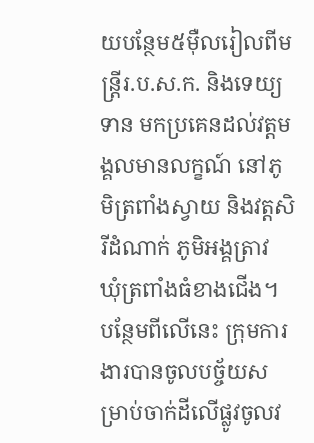យបន្ថែម៥ម៉ឺលរៀលពីមន្ត្រីរ.ប.ស.ក. និងទេយ្យទាន មកប្រគេនដល់វត្តមង្គលមានលក្ខណ៍ នៅភូមិត្រពាំងស្វាយ និងវត្តសិរីដំណាក់ ភូមិអង្គត្រាវ ឃុំត្រពាំងធំខាងជើង។ បន្ថែមពីលើនេះ ក្រុមការងារបានចូលបច្ច័យសម្រាប់ចាក់ដីលើផ្លូវចូលវ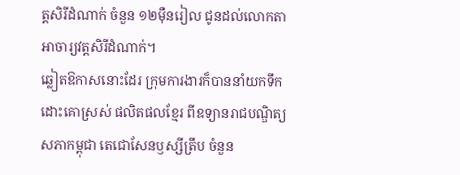ត្តសិរីដំណាក់ ចំនួន ១២ម៉ឺនរៀល ជូនដល់លោកតាអាចារ្យវត្តសិរីដំណាក់។
ឆ្លៀតឱកាសនោះដែរ ក្រុមការងារក៏បាននាំយកទឹកដោះគោស្រស់ ផលិតផលខ្មែរ ពីឧទ្យានរាជបណ្ឌិត្យសភាកម្ពុជា តេជោសែនឫស្សីត្រឹប ចំនួន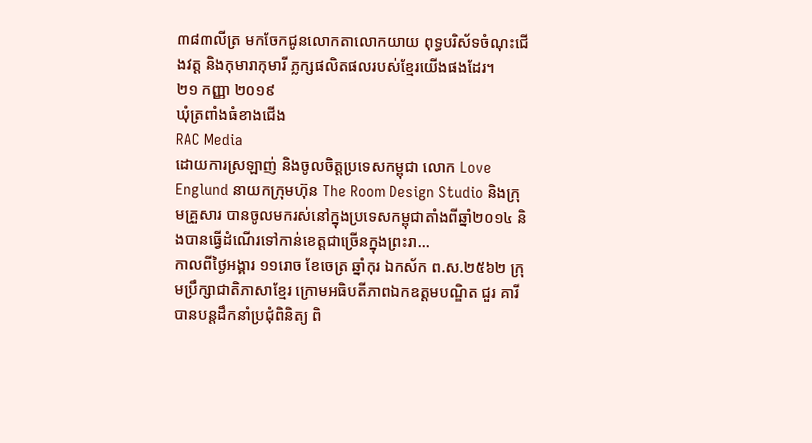៣៨៣លីត្រ មកចែកជូនលោកតាលោកយាយ ពុទ្ធបរិស័ទចំណុះជើងវត្ត និងកុមារាកុមារី ភ្លក្សផលិតផលរបស់ខ្មែរយើងផងដែរ។
២១ កញ្ញា ២០១៩
ឃុំត្រពាំងធំខាងជើង
RAC Media
ដោយការស្រឡាញ់ និងចូលចិត្តប្រទេសកម្ពុជា លោក Love Englund នាយកក្រុមហ៊ុន The Room Design Studio និងក្រុមគ្រួសារ បានចូលមករស់នៅក្នុងប្រទេសកម្ពុជាតាំងពីឆ្នាំ២០១៤ និងបានធ្វើដំណើរទៅកាន់ខេត្តជាច្រើនក្នុងព្រះរា...
កាលពីថ្ងៃអង្គារ ១១រោច ខែចេត្រ ឆ្នាំកុរ ឯកស័ក ព.ស.២៥៦២ ក្រុមប្រឹក្សាជាតិភាសាខ្មែរ ក្រោមអធិបតីភាពឯកឧត្តមបណ្ឌិត ជួរ គារី បានបន្តដឹកនាំប្រជុំពិនិត្យ ពិ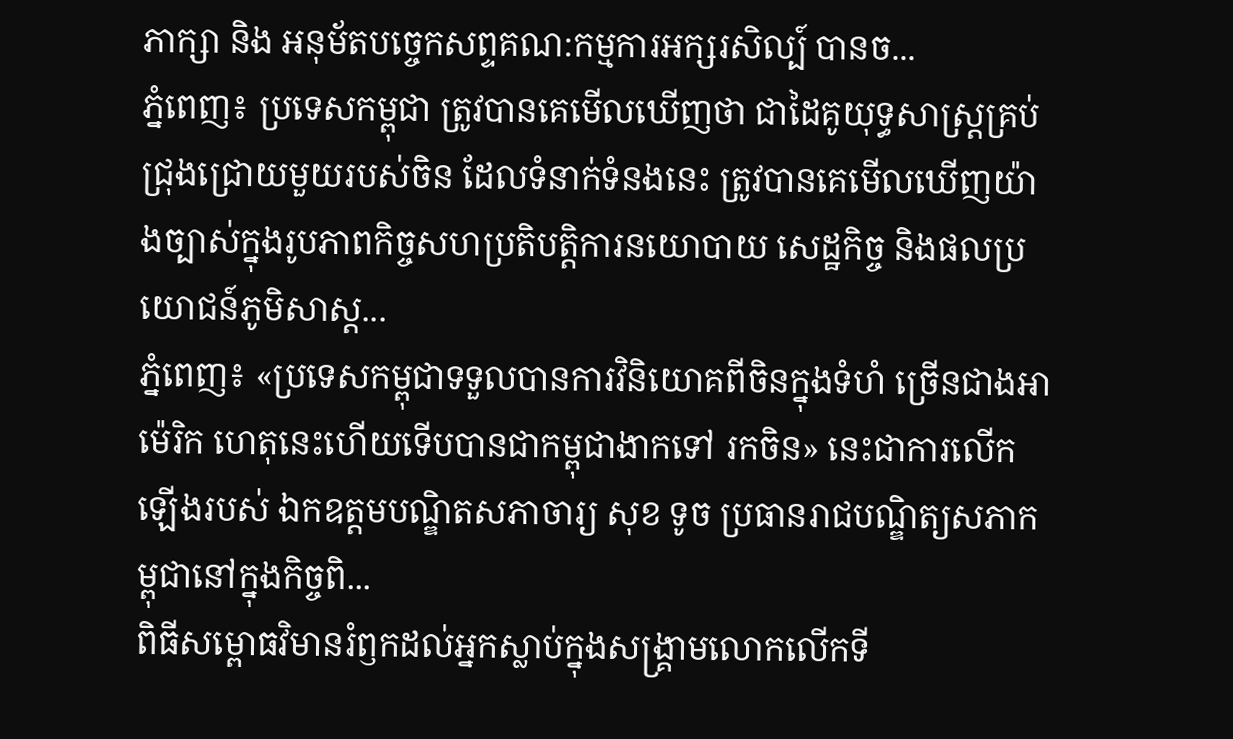ភាក្សា និង អនុម័តបច្ចេកសព្ទគណ:កម្មការអក្សរសិល្ប៍ បានច...
ភ្នំពេញ៖ ប្រទេសកម្ពុជា ត្រូវបានគេមើលឃើញថា ជាដៃគូយុទ្ធសាស្ត្រគ្រប់ជ្រុងជ្រោយមួយរបស់ចិន ដែលទំនាក់ទំនងនេះ ត្រូវបានគេមើលឃើញយ៉ាងច្បាស់ក្នុងរូបភាពកិច្ចសហប្រតិបត្តិការនយោបាយ សេដ្ឋកិច្ច និងផលប្រយោជន៍ភូមិសាស្ត...
ភ្នំពេញ៖ «ប្រទេសកម្ពុជាទទួលបានការវិនិយោគពីចិនក្នុងទំហំ ច្រើនជាងអាម៉េរិក ហេតុនេះហើយទើបបានជាកម្ពុជាងាកទៅ រកចិន» នេះជាការលើកឡើងរបស់ ឯកឧត្ដមបណ្ឌិតសភាចារ្យ សុខ ទូច ប្រធានរាជបណ្ឌិត្យសភាកម្ពុជានៅក្នុងកិច្ចពិ...
ពិធីសម្ពោធវិមានរំឭកដល់អ្នកស្លាប់ក្នុងសង្គ្រាមលោកលើកទី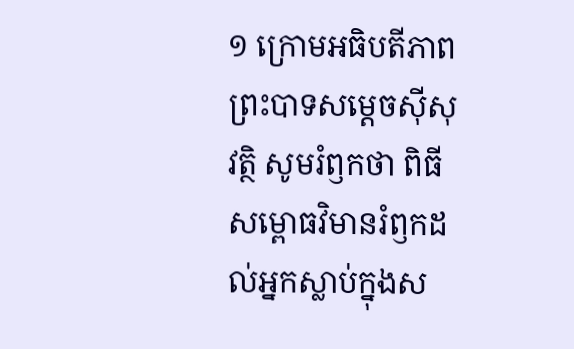១ ក្រោមអធិបតីភាព ព្រះបាទសម្តេចស៊ីសុវត្ថិ សូមរំឭកថា ពិធីសម្ពោធវិមានរំឭកដល់អ្នកស្លាប់ក្នុងស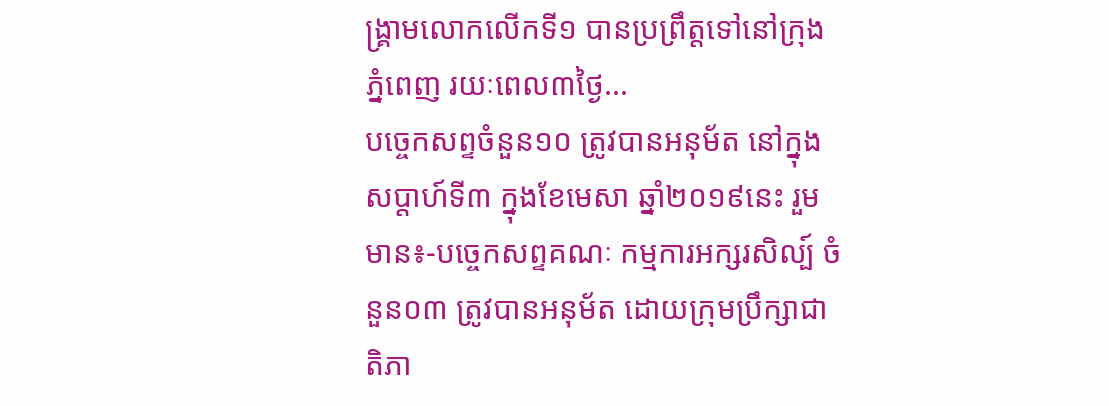ង្គ្រាមលោកលើកទី១ បានប្រព្រឹត្តទៅនៅក្រុងភ្នំពេញ រយៈពេល៣ថ្ងៃ...
បច្ចេកសព្ទចំនួន១០ ត្រូវបានអនុម័ត នៅក្នុងសប្តាហ៍ទី៣ ក្នុងខែមេសា ឆ្នាំ២០១៩នេះ រួមមាន៖-បច្ចេកសព្ទគណៈ កម្មការអក្សរសិល្ប៍ ចំនួន០៣ ត្រូវបានអនុម័ត ដោយក្រុមប្រឹក្សាជាតិភា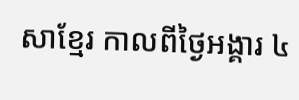សាខ្មែរ កាលពីថ្ងៃអង្គារ ៤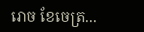រោច ខែចេត្រ...